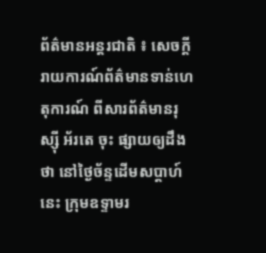ព័ត៌មានអន្តរជាតិ ៖ សេចក្តីរាយការណ៍ព័ត៌មានទាន់ហេតុការណ៍ ពីសារព័ត៌មានរុស្ស៊ី អ័រតេ ចុះ ផ្សាយឲ្យដឹងថា នៅថ្ងៃច័ន្ទដើមសប្តាហ៍នេះ ក្រុមឧទ្ទាមរ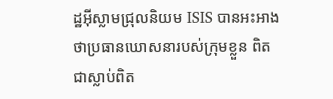ដ្ឋអ៊ីស្លាមជ្រុលនិយម ISIS បានអះអាង ថាប្រធានឃោសនារបស់ក្រុមខ្លួន ពិតជាស្លាប់ពិត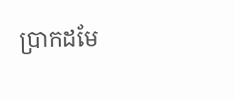ប្រាកដមែ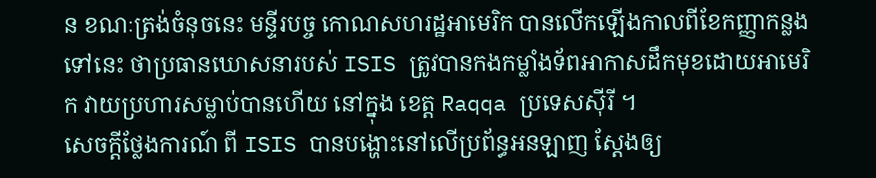ន ខណៈត្រង់ចំនុចនេះ មន្ទីរបច្ច កោណសហរដ្ឋអាមេរិក បានលើកឡើងកាលពីខែកញ្ញាកន្លងទៅនេះ ថាប្រធានឃោសនារបស់ ISIS ត្រូវបានកងកម្លាំងទ័ពអាកាសដឹកមុខដោយអាមេរិក វាយប្រហារសម្លាប់បានហើយ នៅក្នុង ខេត្ត Raqqa ប្រទេសស៊ីរី ។
សេចក្តីថ្លែងការណ៍ ពី ISIS បានបង្ហោះនៅលើប្រព័ន្ធអនឡាញ ស្តែងឲ្យ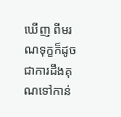ឃើញ ពីមរណទុក្ខក៏ដូច ជាការដឹងគុណទៅកាន់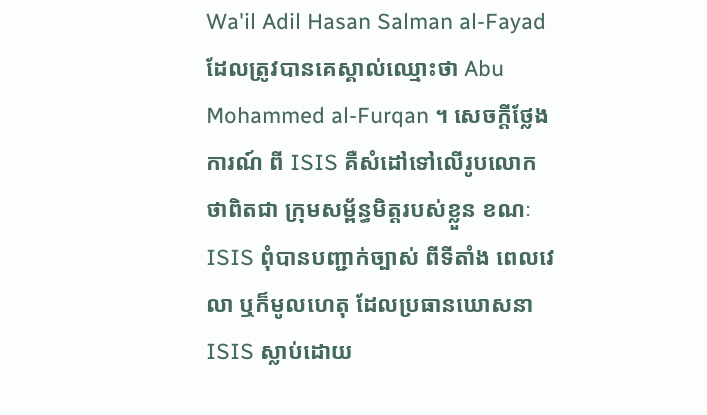Wa'il Adil Hasan Salman al-Fayad ដែលត្រូវបានគេស្គាល់ឈ្មោះថា Abu Mohammed al-Furqan ។ សេចក្តីថ្លែងការណ៍ ពី ISIS គឺសំដៅទៅលើរូបលោក ថាពិតជា ក្រុមសម្ព័ន្ធមិត្តរបស់ខ្លួន ខណៈ ISIS ពុំបានបញ្ជាក់ច្បាស់ ពីទីតាំង ពេលវេលា ឬក៏មូលហេតុ ដែលប្រធានឃោសនា ISIS ស្លាប់ដោយ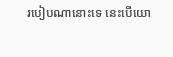របៀបណានោះទេ នេះបើយោ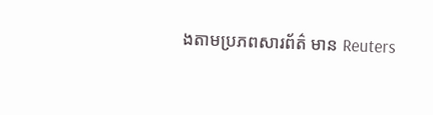ងតាមប្រភពសារព័ត៌ មាន Reuters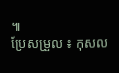៕
ប្រែសម្រួល ៖ កុសល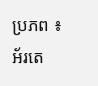ប្រភព ៖ អ័រតេ